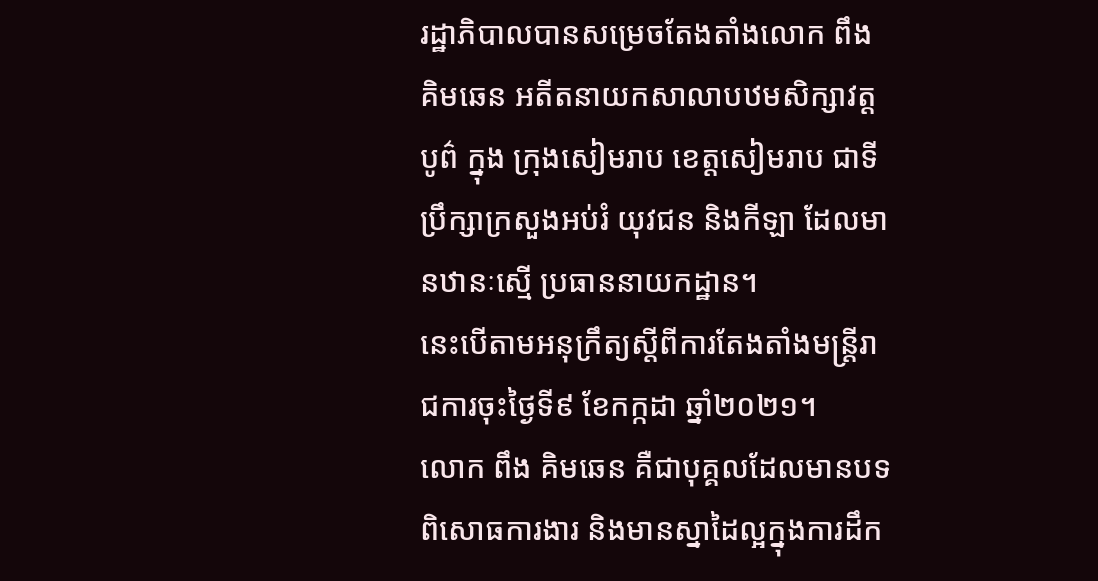រដ្ឋាភិបាលបានសម្រេចតែងតាំងលោក ពឹង គិមឆេន អតីតនាយកសាលាបឋមសិក្សាវត្តបូព៌ ក្នុង ក្រុងសៀមរាប ខេត្តសៀមរាប ជាទីប្រឹក្សាក្រសួងអប់រំ យុវជន និងកីឡា ដែលមានឋានៈស្មើ ប្រធាននាយកដ្ឋាន។
នេះបើតាមអនុក្រឹត្យស្តីពីការតែងតាំងមន្ត្រីរាជការចុះថ្ងៃទី៩ ខែកក្កដា ឆ្នាំ២០២១។
លោក ពឹង គិមឆេន គឺជាបុគ្គលដែលមានបទពិសោធការងារ និងមានស្នាដៃល្អក្នុងការដឹក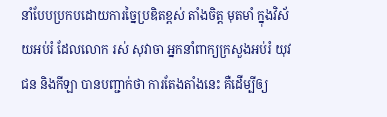នាំបែបប្រកបដោយការច្នៃប្រឌិតខ្ពស់ តាំងចិត្ត មុតមាំ ក្នុងវិស័យអប់រំ ដែលលោក រស់ សុវាចា អ្នកនាំពាក្យក្រសួងអប់រំ យុវជន និងកីឡា បានបញ្ជាក់ថា ការតែងតាំងនេះ គឺដើម្បីឲ្យ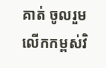គាត់ ចូលរួមលើកកម្ពស់វិ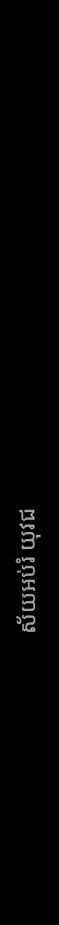ស័យអប់រំ យុវជ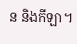ន និងកីឡា។